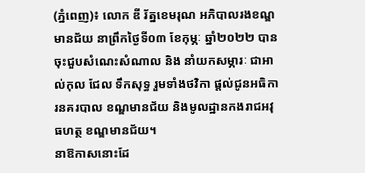(ភ្នំពេញ)៖ លោក ឌី រ័ត្នខេមរុណ អភិបាលរងខណ្ឌមានជ័យ នាព្រឹកថ្ងៃទី០៣ ខែកុម្ភៈ ឆ្នាំ២០២២ បានចុះជួបសំណេះសំណាល និង នាំយកសម្ភារៈ ជាអាល់កុល ជែល ទឹកសុទ្ធ រួមទាំងថវិកា ផ្តល់ជូនអធិការនគរបាល ខណ្ឌមានជ័យ និងមូលដ្ឋានកងរាជអវុធហត្ថ ខណ្ឌមានជ័យ។
នាឱកាសនោះដែ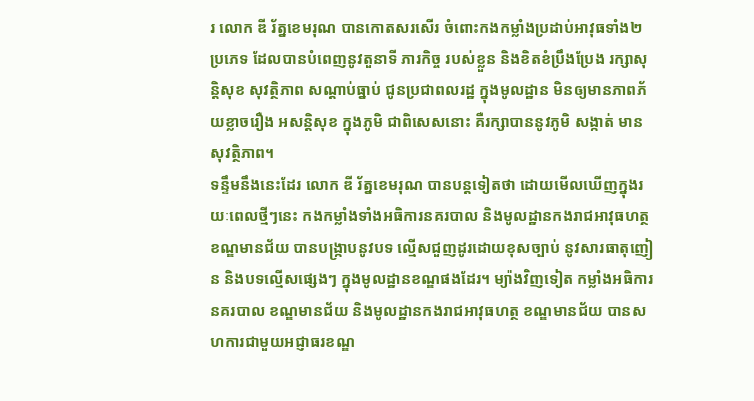រ លោក ឌី រ័ត្នខេមរុណ បានកោតសរសើរ ចំពោះកងកម្លាំងប្រដាប់អាវុធទាំង២ប្រភេទ ដែលបានបំពេញនូវតួនាទី ភារកិច្ច របស់ខ្លួន និងខិតខំប្រឹងប្រែង រក្សាសុន្តិសុខ សុវត្ថិភាព សណ្ដាប់ធ្នាប់ ជូនប្រជាពលរដ្ឋ ក្នុងមូលដ្ឋាន មិនឲ្យមានភាពភ័យខ្លាចរឿង អសន្តិសុខ ក្នុងភូមិ ជាពិសេសនោះ គឺរក្សាបាននូវភូមិ សង្កាត់ មានសុវត្ថិភាព។
ទន្ទឹមនឹងនេះដែរ លោក ឌី រ័ត្នខេមរុណ បានបន្តទៀតថា ដោយមើលឃើញក្នុងរយៈពេលថ្មីៗនេះ កងកម្លាំងទាំងអធិការនគរបាល និងមូលដ្ឋានកងរាជអាវុធហត្ថ ខណ្ឌមានជ័យ បានបង្ក្រាបនូវបទ ល្មើសជួញដូរដោយខុសច្បាប់ នូវសារធាតុញៀន និងបទល្មើសផ្សេងៗ ក្នុងមូលដ្ឋានខណ្ឌផងដែរ។ ម្យ៉ាងវិញទៀត កម្លាំងអធិការនគរបាល ខណ្ឌមានជ័យ និងមូលដ្ឋានកងរាជអាវុធហត្ថ ខណ្ឌមានជ័យ បានសហការជាមួយអជ្ញាធរខណ្ឌ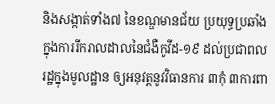និងសង្កាត់ទាំង៧ នៃខណ្ឌមានជ័យ ប្រយុទ្ធប្រឆាំងក្នុងការរីករាលដាលនៃជំងឺកូវីដ-១៩ ដល់ប្រជាពលរដ្ឋក្នុងមូលដ្ឋាន ឲ្យអនុវត្តនូវវិធានការ ៣កុំ ៣ការពា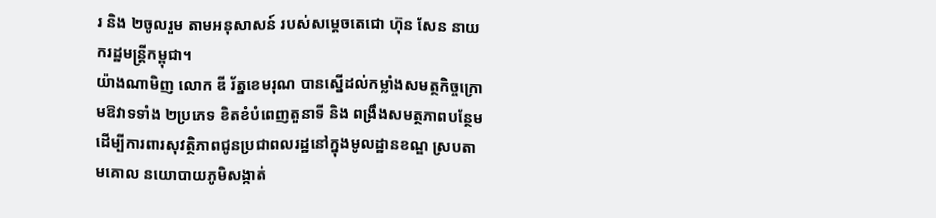រ និង ២ចូលរួម តាមអនុសាសន៍ របស់សម្តេចតេជោ ហ៊ុន សែន នាយករដ្ឋមន្ត្រីកម្ពុជា។
យ៉ាងណាមិញ លោក ឌី រ័ត្នខេមរុណ បានស្នើដល់កម្លាំងសមត្ថកិច្ចក្រោមឱវាទទាំង ២ប្រភេទ ខិតខំបំពេញតួនាទី និង ពង្រឹងសមត្ថភាពបន្ថែម ដើម្បីការពារសុវត្ថិភាពជូនប្រជាពលរដ្ឋនៅក្នុងមូលដ្ឋានខណ្ឌ ស្របតាមគោល នយោបាយភូមិសង្កាត់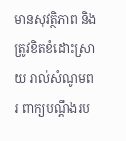មានសុវត្ថិភាព និងត្រូវខិតខំដោះស្រាយ រាល់សំណូមពរ ពាក្យបណ្តឹងរប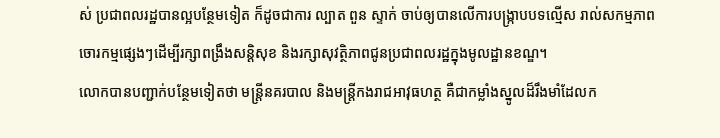ស់ ប្រជាពលរដ្ឋបានល្អបន្ថែមទៀត ក៏ដូចជាការ ល្បាត ពួន ស្ទាក់ ចាប់ឲ្យបានលើការបង្ក្រាបបទល្មើស រាល់សកម្មភាពចោរកម្មផ្សេងៗដើម្បីរក្សាពង្រឹងសន្តិសុខ និងរក្សាសុវត្ថិភាពជូនប្រជាពលរដ្ឋក្នុងមូលដ្ឋានខណ្ឌ។
លោកបានបញ្ជាក់បន្ថែមទៀតថា មន្រ្តីនគរបាល និងមន្រ្តីកងរាជអាវុធហត្ថ គឺជាកម្លាំងស្នូលដ៏រឹងមាំដែលក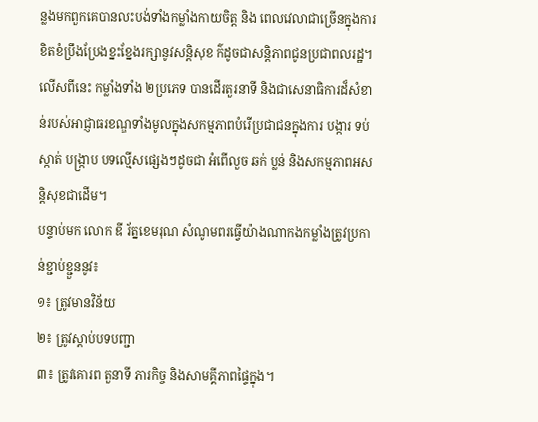ន្លងមកពួកគេបានលះបង់ទាំងកម្លាំងកាយចិត្ត និង ពេលវេលាជាច្រើនក្នុងការខិតខំប្រឹងប្រែងខ្នះខ្នែងរក្សានូវសន្តិសុខ ក៌ដូចជាសន្តិភាពជូនប្រជាពលរដ្ឋ។ លើសពីនេះ កម្លាំងទាំង ២ប្រភេទ បានដើរតួរនាទី និងជាសេនាធិការដ៏សំខាន់របស់អាជ្ញាធរខណ្ឌទាំងមូលក្នុងសកម្មភាពបំរើប្រជាជនក្នុងការ បង្ការ ទប់ស្កាត់ បង្ក្រាប បទល្មើសផ្សេងៗដូចជា អំពើលួច ឆក់ ប្លន់ និងសកម្មភាពអសន្តិសុខជាដើម។
បន្ទាប់មក លោក ឌី រ័ត្នខេមរុណ សំណូមពរធ្វើយ៉ាងណាកងកម្លាំងត្រូវប្រកាន់ខ្ជាប់ខ្ជួននូវ៖
១៖ ត្រូវមានវិន័យ
២៖ ត្រូវស្តាប់បទបញ្ជា
៣៖ ត្រូវគោរព តួនាទី ភារកិច្ច និងសាមគ្គីភាពផ្ទៃក្នុង។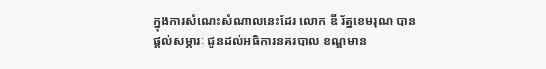ក្នុងការសំណេះសំណាលនេះដែរ លោក ឌី រ័ត្នខេមរុណ បានផ្តល់សម្ភារៈ ជូនដល់អធិការនគរបាល ខណ្ឌមាន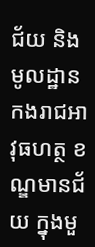ជ័យ និងមូលដ្ឋានកងរាជអាវុធហត្ថ ខណ្ឌមានជ័យ ក្នុងមួ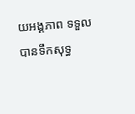យអង្គភាព ទទួលបានទឹកសុទ្ធ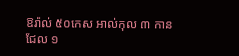ឱរ៉ាល់ ៥០កេស អាល់កុល ៣ កាន ជែល ១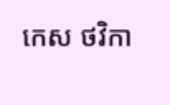កេស ថវិកា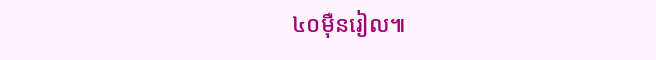៤០ម៉ឺនរៀល៕